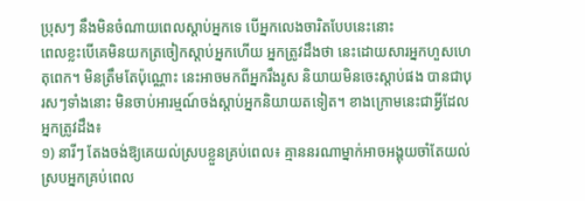ប្រុសៗ នឹងមិនចំណាយពេលស្ដាប់អ្នកទេ បើអ្នកលេងចារិតបែបនេះនោះ
ពេលខ្លះបើគេមិនយកត្រចៀកស្ដាប់អ្នកហើយ អ្នកត្រូវដឹងថា នេះដោយសារអ្នកហួសហេតុពេក។ មិនត្រឹមតែប៉ុណ្ណោះ នេះអាចមកពីអ្នករឹងរូស និយាយមិនចេះស្ដាប់ផង បានជាបុរសៗទាំងនោះ មិនចាប់អារម្មណ៍ចង់ស្ដាប់អ្នកនិយាយតទៀត។ ខាងក្រោមនេះជាអ្វីដែលអ្នកត្រូវដឹង៖
១) នារីៗ តែងចង់ឱ្យគេយល់ស្របខ្លួនគ្រប់ពេល៖ គ្មាននរណាម្នាក់អាចអង្គុយចាំតែយល់ស្របអ្នកគ្រប់ពេល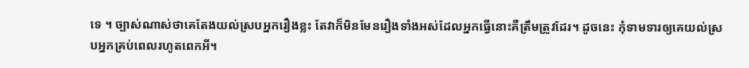ទេ ។ ច្បាស់ណាស់ថាគេតែងយល់ស្របអ្នករឿងខ្លះ តែវាក៏មិនមែនរឿងទាំងអស់ដែលអ្នកធ្វើនោះគឺត្រឹមត្រូវដែរ។ ដូចនេះ កុំទាមទារឲ្យគេយល់ស្របអ្នកគ្រប់ពេលរហូតពេកអី។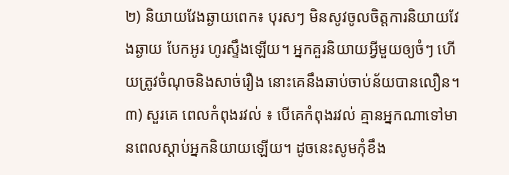២) និយាយវែងឆ្ងាយពេក៖ បុរសៗ មិនសូវចូលចិត្តការនិយាយវែងឆ្ងាយ បែកអូរ ហូរស្ទឹងឡើយ។ អ្នកគួរនិយាយអ្វីមួយឲ្យចំៗ ហើយត្រូវចំណុចនិងសាច់រឿង នោះគេនឹងឆាប់ចាប់ន័យបានលឿន។
៣) សួរគេ ពេលកំពុងរវល់ ៖ បើគេកំពុងរវល់ គ្មានអ្នកណាទៅមានពេលស្ដាប់អ្នកនិយាយឡើយ។ ដូចនេះសូមកុំខឹង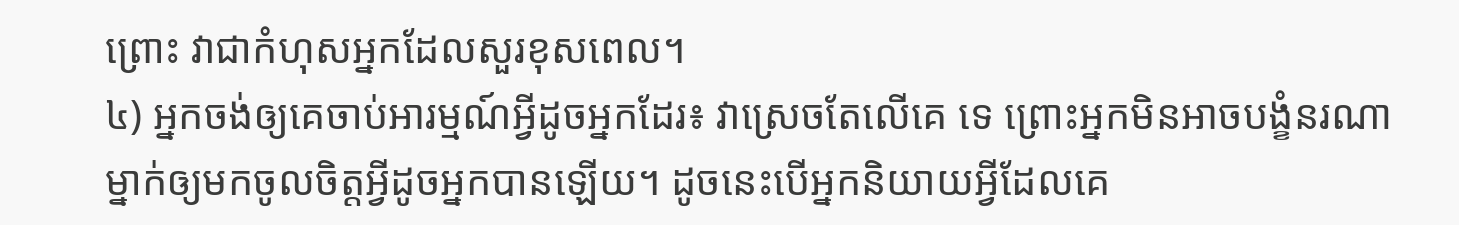ព្រោះ វាជាកំហុសអ្នកដែលសួរខុសពេល។
៤) អ្នកចង់ឲ្យគេចាប់អារម្មណ៍អ្វីដូចអ្នកដែរ៖ វាស្រេចតែលើគេ ទេ ព្រោះអ្នកមិនអាចបង្ខំនរណាម្នាក់ឲ្យមកចូលចិត្តអ្វីដូចអ្នកបានឡើយ។ ដូចនេះបើអ្នកនិយាយអ្វីដែលគេ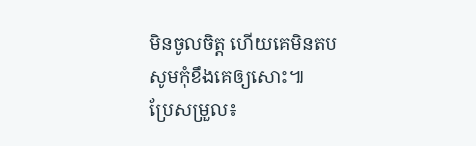មិនចូលចិត្ត ហើយគេមិនតប សូមកុំខឹងគេឲ្យសោះ៕
ប្រែសម្រួល៖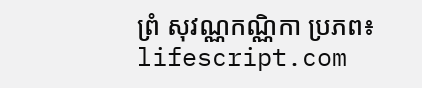ព្រំ សុវណ្ណកណ្ណិកា ប្រភព៖ lifescript.com